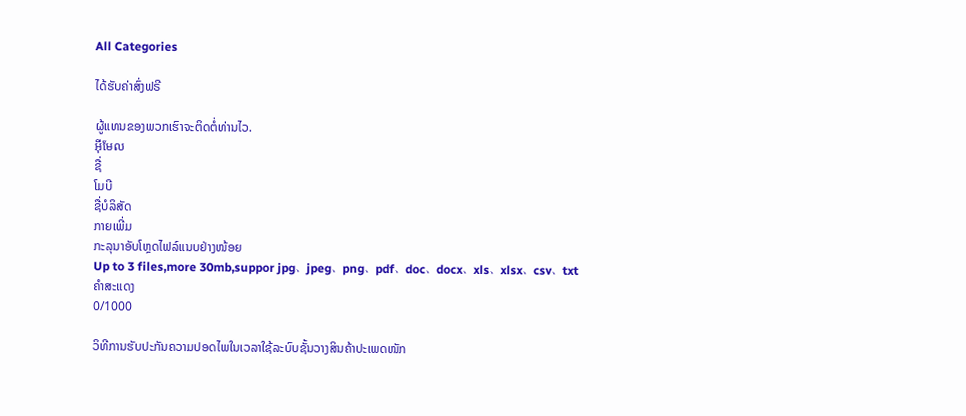All Categories

ໄດ້ຮັບຄ່າສົ່ງຟຣີ

ຜູ້ແທນຂອງພວກເຮົາຈະຕິດຕໍ່ທ່ານໄວ.
អ៊ីមែល
ຊື່
ໂມບີ
ຊື່ບໍລິສັດ
ກາຍເພີ່ມ
ກະລຸນາອັບໂຫຼດໄຟລ໌ແນບຢ່າງໜ້ອຍ
Up to 3 files,more 30mb,suppor jpg、jpeg、png、pdf、doc、docx、xls、xlsx、csv、txt
ຄຳສະແດງ
0/1000

ວິທີການຮັບປະກັນຄວາມປອດໄພໃນເວລາໃຊ້ລະບົບຊັ້ນວາງສິນຄ້າປະເພດໜັກ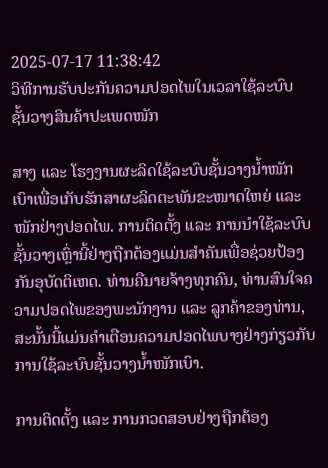2025-07-17 11:38:42
ວິທີການຮັບປະກັນຄວາມປອດໄພໃນເວລາໃຊ້ລະບົບຊັ້ນວາງສິນຄ້າປະເພດໜັກ

ສາງ ແລະ ໂຮງງານຜະລິດໃຊ້ລະບົບຊັ້ນວາງນ້ຳໜັກເບົາເພື່ອເກັບຮັກສາຜະລິດຕະພັນຂະໜາດໃຫຍ່ ແລະ ໜັກຢ່າງປອດໄພ. ການຕິດຕັ້ງ ແລະ ການນຳໃຊ້ລະບົບຊັ້ນວາງເຫຼົ່ານີ້ຢ່າງຖືກຕ້ອງແມ່ນສຳຄັນເພື່ອຊ່ວຍປ້ອງກັນອຸບັດຕິເຫດ. ທ່ານຄືນາຍຈ້າງທຸກຄົນ, ທ່ານສົນໃຈຄວາມປອດໄພຂອງພະນັກງານ ແລະ ລູກຄ້າຂອງທ່ານ, ສະນັ້ນນີ້ແມ່ນຄຳເຕືອນຄວາມປອດໄພບາງຢ່າງກ່ຽວກັບການໃຊ້ລະບົບຊັ້ນວາງນ້ຳໜັກເບົາ.

ການຕິດຕັ້ງ ແລະ ການກວດສອບຢ່າງຖືກຕ້ອງ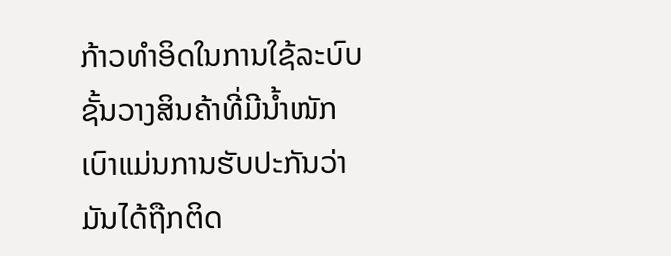ກ້າວທຳອິດໃນການໃຊ້ລະບົບຊັ້ນວາງສິນຄ້າທີ່ມີນ້ຳໜັກເບົາແມ່ນການຮັບປະກັນວ່າມັນໄດ້ຖືກຕິດ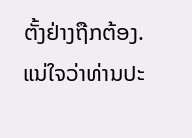ຕັ້ງຢ່າງຖືກຕ້ອງ. ແນ່ໃຈວ່າທ່ານປະ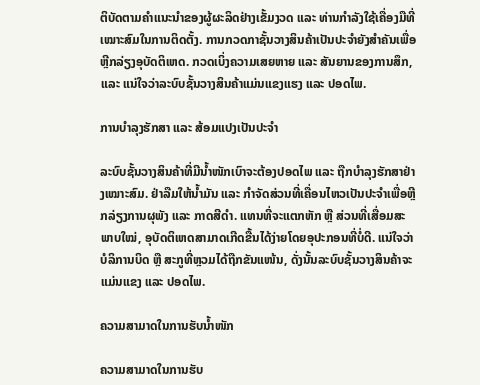ຕິບັດຕາມຄຳແນະນຳຂອງຜູ້ຜະລິດຢ່າງເຂັ້ມງວດ ແລະ ທ່ານກຳລັງໃຊ້ເຄື່ອງມືທີ່ເໝາະສົມໃນການຕິດຕັ້ງ. ການກວດກາຊັ້ນວາງສິນຄ້າເປັນປະຈຳຍັງສຳຄັນເພື່ອຫຼີກລ່ຽງອຸບັດຕິເຫດ. ກວດເບິ່ງຄວາມເສຍຫາຍ ແລະ ສັນຍານຂອງການສຶກ, ແລະ ແນ່ໃຈວ່າລະບົບຊັ້ນວາງສິນຄ້າແມ່ນແຂງແຮງ ແລະ ປອດໄພ.

ການບຳລຸງຮັກສາ ແລະ ສ້ອມແປງເປັນປະຈຳ

ລະບົບຊັ້ນວາງສິນຄ້າທີ່ມີນ້ຳໜັກເບົາຈະຕ້ອງປອດໄພ ແລະ ຖືກບຳລຸງຮັກສາຢ່າງເໝາະສົມ. ຢ່າລືມໃຫ້ນ້ຳມັນ ແລະ ກຳຈັດສ່ວນທີ່ເຄື່ອນໄຫວເປັນປະຈຳເພື່ອຫຼີກລ່ຽງການຜຸພັງ ແລະ ກາດສີດຳ. ແທນທີ່ຈະແຕກຫັກ ຫຼື ສ່ວນທີ່ເສື່ອມສະພາບໃໝ່, ອຸບັດຕິເຫດສາມາດເກີດຂື້ນໄດ້ງ່າຍໂດຍອຸປະກອນທີ່ບໍ່ດີ. ແນ່ໃຈວ່າບໍລິການບິດ ຫຼື ສະກູທີ່ຫຼວມໄດ້ຖືກຂັນແໜ້ນ, ດັ່ງນັ້ນລະບົບຊັ້ນວາງສິນຄ້າຈະແມ່ນແຂງ ແລະ ປອດໄພ.

ຄວາມສາມາດໃນການຮັບນ້ຳໜັກ

ຄວາມສາມາດໃນການຮັບ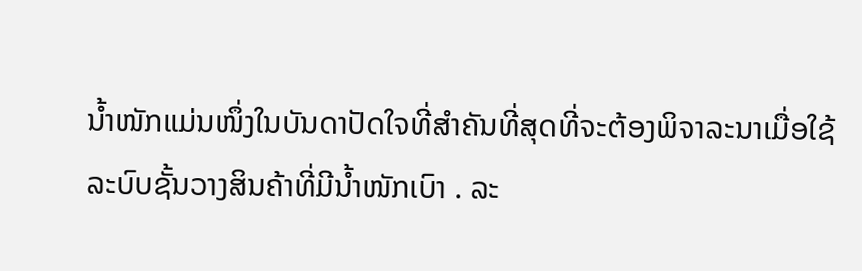ນ້ຳໜັກແມ່ນໜຶ່ງໃນບັນດາປັດໃຈທີ່ສຳຄັນທີ່ສຸດທີ່ຈະຕ້ອງພິຈາລະນາເມື່ອໃຊ້ ລະບົບຊັ້ນວາງສິນຄ້າທີ່ມີນ້ຳໜັກເບົາ . ລະ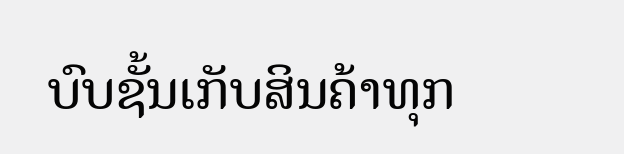ບົບຊັ້ນເກັບສິນຄ້າທຸກ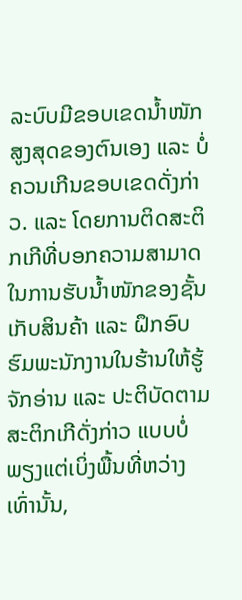ລະບົບມີຂອບເຂດນ້ຳໜັກສູງສຸດຂອງຕົນເອງ ແລະ ບໍ່ຄວນເກີນຂອບເຂດດັ່ງກ່າວ. ແລະ ໂດຍການຕິດສະຕິກເກີທີ່ບອກຄວາມສາມາດໃນການຮັບນ້ຳໜັກຂອງຊັ້ນເກັບສິນຄ້າ ແລະ ຝຶກອົບຮົມພະນັກງານໃນຮ້ານໃຫ້ຮູ້ຈັກອ່ານ ແລະ ປະຕິບັດຕາມສະຕິກເກີດັ່ງກ່າວ ແບບບໍ່ພຽງແຕ່ເບິ່ງພື້ນທີ່ຫວ່າງເທົ່ານັ້ນ,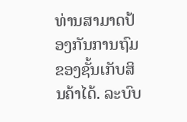ທ່ານສາມາດປ້ອງກັນການຖົມຂອງຊັ້ນເກັບສິນຄ້າໄດ້. ລະບົບ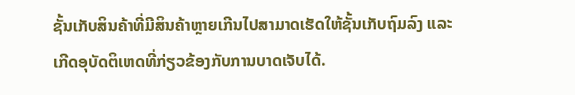ຊັ້ນເກັບສິນຄ້າທີ່ມີສິນຄ້າຫຼາຍເກີນໄປສາມາດເຮັດໃຫ້ຊັ້ນເກັບຖົມລົງ ແລະ ເກີດອຸບັດຕິເຫດທີ່ກ່ຽວຂ້ອງກັບການບາດເຈັບໄດ້.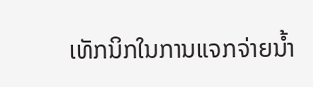ເທັກນິກໃນການແຈກຈ່າຍນ້ຳ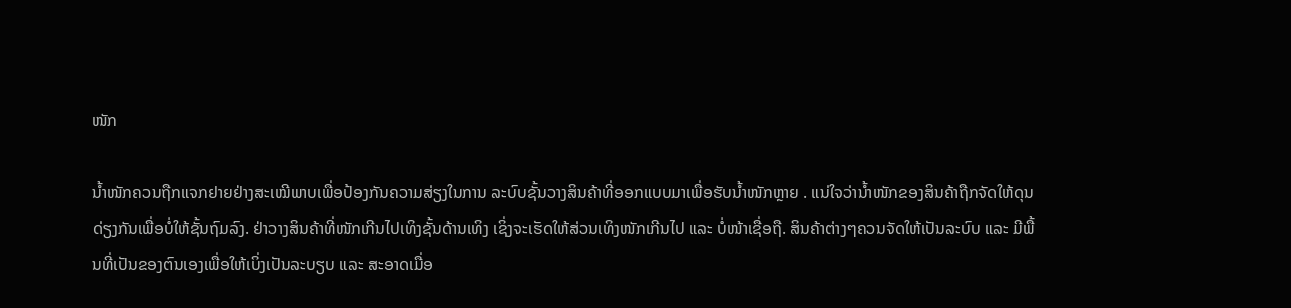ໜັກ

ນ້ຳໜັກຄວນຖືກແຈກຢາຍຢ່າງສະເໝີພາບເພື່ອປ້ອງກັນຄວາມສ່ຽງໃນການ ລະບົບຊັ້ນວາງສິນຄ້າທີ່ອອກແບບມາເພື່ອຮັບນ້ຳໜັກຫຼາຍ . ແນ່ໃຈວ່ານ້ຳໜັກຂອງສິນຄ້າຖືກຈັດໃຫ້ດຸນດ່ຽງກັນເພື່ອບໍ່ໃຫ້ຊັ້ນຖົມລົງ. ຢ່າວາງສິນຄ້າທີ່ໜັກເກີນໄປເທິງຊັ້ນດ້ານເທິງ ເຊິ່ງຈະເຮັດໃຫ້ສ່ວນເທິງໜັກເກີນໄປ ແລະ ບໍ່ໜ້າເຊື່ອຖື. ສິນຄ້າຕ່າງໆຄວນຈັດໃຫ້ເປັນລະບົບ ແລະ ມີພື້ນທີ່ເປັນຂອງຕົນເອງເພື່ອໃຫ້ເບິ່ງເປັນລະບຽບ ແລະ ສະອາດເມື່ອ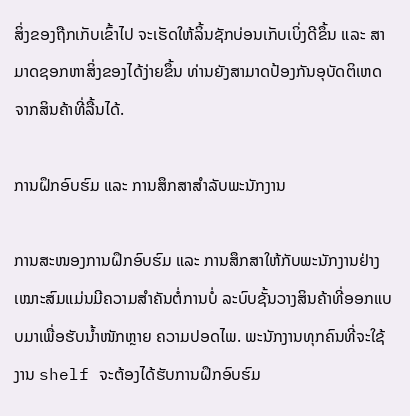ສິ່ງຂອງຖືກເກັບເຂົ້າໄປ ຈະເຮັດໃຫ້ລິ້ນຊັກບ່ອນເກັບເບິ່ງດີຂຶ້ນ ແລະ ສາມາດຊອກຫາສິ່ງຂອງໄດ້ງ່າຍຂຶ້ນ ທ່ານຍັງສາມາດປ້ອງກັນອຸບັດຕິເຫດຈາກສິນຄ້າທີ່ລື້ນໄດ້.

ການຝຶກອົບຮົມ ແລະ ການສຶກສາສຳລັບພະນັກງານ

ການສະໜອງການຝຶກອົບຮົມ ແລະ ການສຶກສາໃຫ້ກັບພະນັກງານຢ່າງເໝາະສົມແມ່ນມີຄວາມສຳຄັນຕໍ່ການບໍ່ ລະບົບຊັ້ນວາງສິນຄ້າທີ່ອອກແບບມາເພື່ອຮັບນ້ຳໜັກຫຼາຍ ຄວາມປອດໄພ. ພະນັກງານທຸກຄົນທີ່ຈະໃຊ້ງານ shelf ຈະຕ້ອງໄດ້ຮັບການຝຶກອົບຮົມ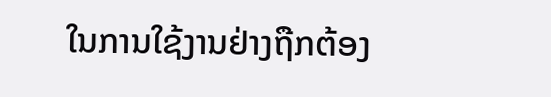ໃນການໃຊ້ງານຢ່າງຖືກຕ້ອງ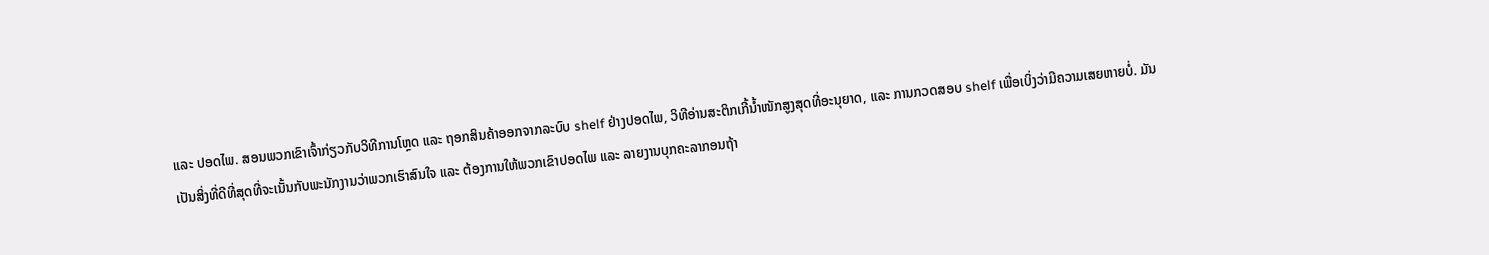ແລະ ປອດໄພ. ສອນພວກເຂົາເຈົ້າກ່ຽວກັບວິທີການໂຫຼດ ແລະ ຖອກສິນຄ້າອອກຈາກລະບົບ shelf ຢ່າງປອດໄພ, ວິທີອ່ານສະຕິກເກີ້ນ້ຳໜັກສູງສຸດທີ່ອະນຸຍາດ, ແລະ ການກວດສອບ shelf ເພື່ອເບິ່ງວ່າມີຄວາມເສຍຫາຍບໍ່. ມັນເປັນສິ່ງທີ່ດີທີ່ສຸດທີ່ຈະເນັ້ນກັບພະນັກງານວ່າພວກເຮົາສົນໃຈ ແລະ ຕ້ອງການໃຫ້ພວກເຂົາປອດໄພ ແລະ ລາຍງານບຸກຄະລາກອນຖ້າ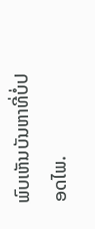ພົບເຫັນບັນຫາທີ່ບໍ່ປອດໄພ.